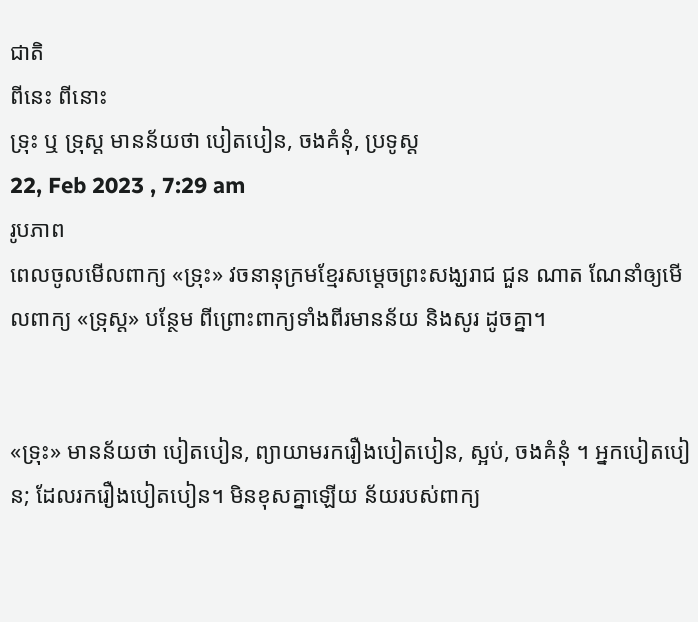ជាតិ
ពីនេះ ពីនោះ
ទ្រុះ ឬ ទ្រុស្ដ មានន័យថា បៀតបៀន, ចងគំនុំ, ប្រទូស្ដ
22, Feb 2023 , 7:29 am
រូបភាព
ពេលចូលមើលពាក្យ «ទ្រុះ» វចនានុក្រមខ្មែរសម្តេចព្រះសង្ឃរាជ ជួន ណាត ណែនាំឲ្យមើលពាក្យ «ទ្រុស្ត» បន្ថែម ពីព្រោះពាក្យទាំងពីរមានន័យ និងសូរ ដូចគ្នា។


«ទ្រុះ» មានន័យថា បៀតបៀន, ព្យាយាមរករឿងបៀតបៀន, ស្អប់, ចងគំនុំ ។ អ្នកបៀតបៀន; ដែលរករឿងបៀតបៀន។ មិនខុសគ្នាឡើយ ន័យរបស់ពាក្យ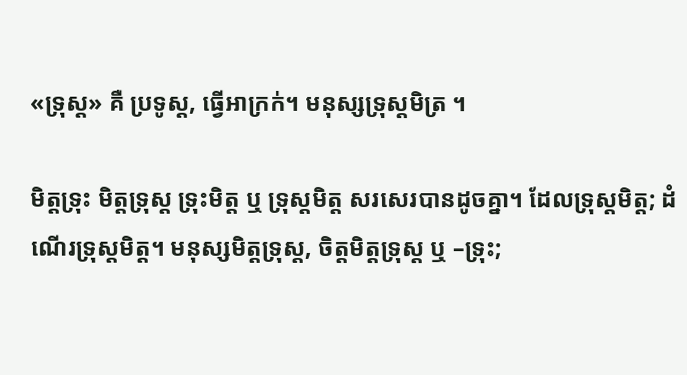«ទ្រុស្ត» គឺ ប្រទូស្ដ, ធ្វើអាក្រក់។ មនុស្សទ្រុស្ដមិត្រ ។

មិត្តទ្រុះ មិត្តទ្រុស្ត ទ្រុះមិត្ត ឬ ទ្រុស្តមិត្ត សរសេរបានដូចគ្នា។ ដែលទ្រុស្តមិត្ត; ដំណើរទ្រុស្តមិត្ត។ មនុស្សមិត្តទ្រុស្ត, ចិត្តមិត្តទ្រុស្ត ឬ –ទ្រុះ;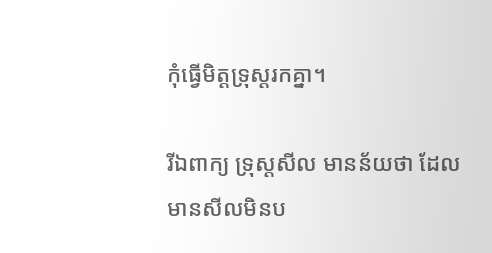កុំធ្វើមិត្តទ្រុស្តរកគ្នា។

រីឯពាក្យ ទ្រុស្តសីល មានន័យថា ដែលមានសីលមិនប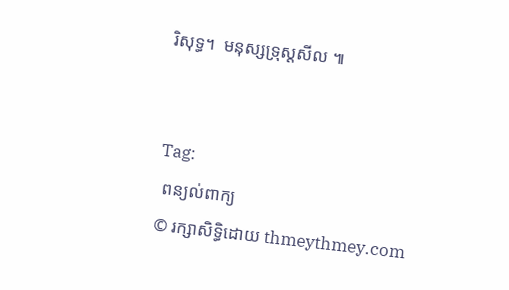រិសុទ្ធ។  មនុស្សទ្រុស្ដសីល ៕


Tag:
 ពន្យល់ពាក្យ
© រក្សាសិទ្ធិដោយ thmeythmey.com